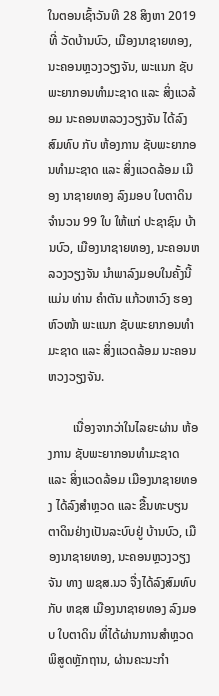ໃນຕອນເຊົ້າວັນທີ 28 ສິງຫາ 2019 ທີ່ ວັດບ້ານບົວ, ເມືອງນາຊາຍທອງ, ນະຄອນຫຼວງວຽງຈັນ, ພະແນກ ຊັບພະຍາກອນທໍາມະຊາດ ແລະ ສິ່ງແວລ້ອມ ນະຄອນຫລວງວຽງຈັນ ໄດ້ລົງສົມທົບ ກັບ ຫ້ອງການ ຊັບພະຍາກອນທໍາມະຊາດ ແລະ ສິ່ງແວດລ້ອມ ເມືອງ ນາຊາຍທອງ ລົງມອບ ໃບຕາດິນ ຈໍານວນ 99 ໃບ ໃຫ້ແກ່ ປະຊາຊົນ ບ້ານບົວ, ເມືອງນາຊາຍທອງ, ນະຄອນຫລວງວຽງຈັນ ນໍາພາລົງມອບໃນຄັ້ງນີ້ແມ່ນ ທ່ານ ຄໍາຕັນ ແກ້ວຫາວົງ ຮອງຫົວໜ້າ ພະແນກ ຊັບພະຍາກອນທໍາມະຊາດ ແລະ ສິ່ງແວດລ້ອມ ນະຄອນຫວງວຽງຈັນ.

        ເນື່ອງຈາກວ່າໃນໄລຍະຜ່ານ ຫ້ອງການ ຊັບພະຍາກອນທໍາມະຊາດ ແລະ ສິ່ງແວດລ້ອມ ເມືອງນາຊາຍທອງ ໄດ້ລົງສໍາຫຼວດ ແລະ ຂື້ນທະບຽນຕາດິນຢ່າງເປັນລະບົບຢູ່ ບ້ານບົວ, ເມືອງນາຊາຍທອງ, ນະຄອນຫຼວງວຽງຈັນ ທາງ ພຊສ.ນວ ຈື່ງໄດ້ລົງສົມທົບ ກັບ ຫຊສ ເມືອງນາຊາຍທອງ ລົງມອບ ໃບຕາດິນ ທີ່ໄດ້ຜ່ານການສໍາຫຼວດພິສູດຫຼັກຖານ, ຜ່ານຄະນະກໍາ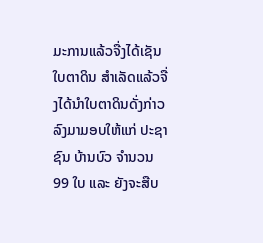ມະການແລ້ວຈື່ງໄດ້ເຊັນ ໃບຕາດິນ ສໍາເລັດແລ້ວຈື່ງໄດ້ນໍາໃບຕາດິນດັ່ງກ່າວລົງມາມອບໃຫ້ແກ່ ປະຊາຊົນ ບ້ານບົວ ຈໍານວນ 99 ໃບ ແລະ ຍັງຈະສືບ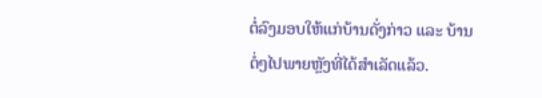ຕໍ່ລົງມອບໃຫ້ແກ່ບ້ານດັ່ງກ່າວ ແລະ ບ້ານຕໍ່ໆໄປພາຍຫຼັງທີ່ໄດ້ສໍາເລັດແລ້ວ.